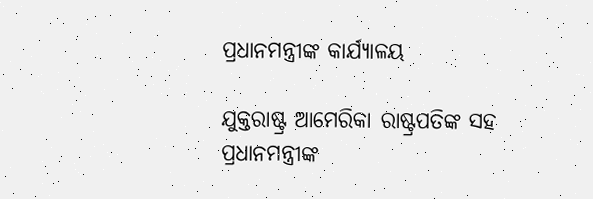ପ୍ରଧାନମନ୍ତ୍ରୀଙ୍କ କାର୍ଯ୍ୟାଳୟ

ଯୁକ୍ତରାଷ୍ଟ୍ର ଆମେରିକା ରାଷ୍ଟ୍ରପତିଙ୍କ ସହ ପ୍ରଧାନମନ୍ତ୍ରୀଙ୍କ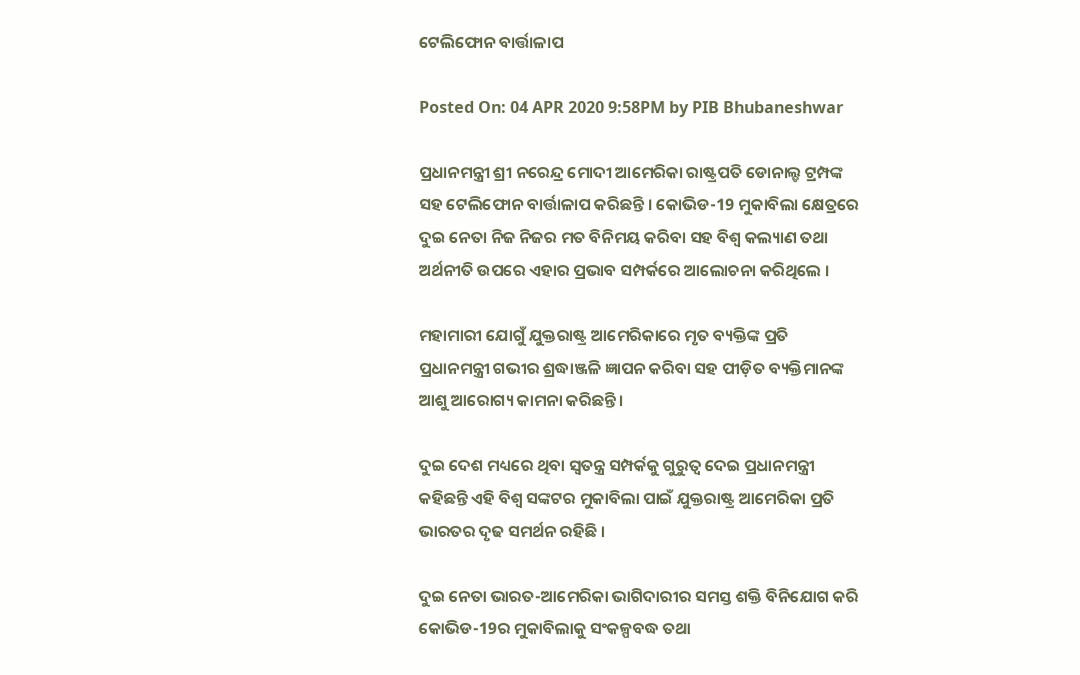ଟେଲିଫୋନ ବାର୍ତ୍ତାଳାପ

Posted On: 04 APR 2020 9:58PM by PIB Bhubaneshwar

ପ୍ରଧାନମନ୍ତ୍ରୀ ଶ୍ରୀ ନରେନ୍ଦ୍ର ମୋଦୀ ଆମେରିକା ରାଷ୍ଟ୍ରପତି ଡୋନାଲ୍ଡ ଟ୍ରମ୍ପଙ୍କ ସହ ଟେଲିଫୋନ ବାର୍ତ୍ତାଳାପ କରିଛନ୍ତି । କୋଭିଡ-19 ମୁକାବିଲା କ୍ଷେତ୍ରରେ ଦୁଇ ନେତା ନିଜ ନିଜର ମତ ବିନିମୟ କରିବା ସହ ବିଶ୍ୱ କଲ୍ୟାଣ ତଥା ଅର୍ଥନୀତି ଉପରେ ଏହାର ପ୍ରଭାବ ସମ୍ପର୍କରେ ଆଲୋଚନା କରିଥିଲେ ।

ମହାମାରୀ ଯୋଗୁଁ ଯୁକ୍ତରାଷ୍ଟ୍ର ଆମେରିକାରେ ମୃତ ବ୍ୟକ୍ତିଙ୍କ ପ୍ରତି ପ୍ରଧାନମନ୍ତ୍ରୀ ଗଭୀର ଶ୍ରଦ୍ଧାଞ୍ଜଳି ଜ୍ଞାପନ କରିବା ସହ ପୀଡ଼ିତ ବ୍ୟକ୍ତିମାନଙ୍କ ଆଶୁ ଆରୋଗ୍ୟ କାମନା କରିଛନ୍ତି ।

ଦୁଇ ଦେଶ ମଧ୍ୟରେ ଥିବା ସ୍ୱତନ୍ତ୍ର ସମ୍ପର୍କକୁ ଗୁରୁତ୍ୱ ଦେଇ ପ୍ରଧାନମନ୍ତ୍ରୀ କହିଛନ୍ତି ଏହି ବିଶ୍ୱ ସଙ୍କଟର ମୁକାବିଲା ପାଇଁ ଯୁକ୍ତରାଷ୍ଟ୍ର ଆମେରିକା ପ୍ରତି ଭାରତର ଦୃଢ ସମର୍ଥନ ରହିଛି ।

ଦୁଇ ନେତା ଭାରତ-ଆମେରିକା ଭାଗିଦାରୀର ସମସ୍ତ ଶକ୍ତି ବିନିଯୋଗ କରି କୋଭିଡ-19ର ମୁକାବିଲାକୁ ସଂକଳ୍ପବଦ୍ଧ ତଥା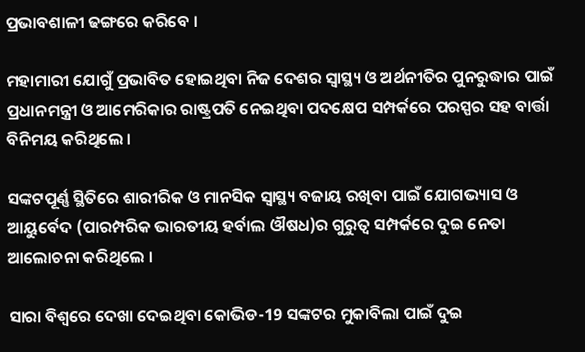ପ୍ରଭାବଶାଳୀ ଢଙ୍ଗରେ କରିବେ ।

ମହାମାରୀ ଯୋଗୁଁ ପ୍ରଭାବିତ ହୋଇଥିବା ନିଜ ଦେଶର ସ୍ୱାସ୍ଥ୍ୟ ଓ ଅର୍ଥନୀତିର ପୁନରୁଦ୍ଧାର ପାଇଁ ପ୍ରଧାନମନ୍ତ୍ରୀ ଓ ଆମେରିକାର ରାଷ୍ଟ୍ରପତି ନେଇଥିବା ପଦକ୍ଷେପ ସମ୍ପର୍କରେ ପରସ୍ପର ସହ ବାର୍ତ୍ତା ବିନିମୟ କରିଥିଲେ ।

ସଙ୍କଟପୂର୍ଣ୍ଣ ସ୍ଥିତିରେ ଶାରୀରିକ ଓ ମାନସିକ ସ୍ୱାସ୍ଥ୍ୟ ବଜାୟ ରଖିବା ପାଇଁ ଯୋଗଭ୍ୟାସ ଓ ଆୟୁର୍ବେଦ (ପାରମ୍ପରିକ ଭାରତୀୟ ହର୍ବାଲ ଔଷଧ)ର ଗୁରୁତ୍ୱ ସମ୍ପର୍କରେ ଦୁଇ ନେତା ଆଲୋଚନା କରିଥିଲେ ।

ସାରା ବିଶ୍ୱରେ ଦେଖା ଦେଇଥିବା କୋଭିଡ-19 ସଙ୍କଟର ମୁକାବିଲା ପାଇଁ ଦୁଇ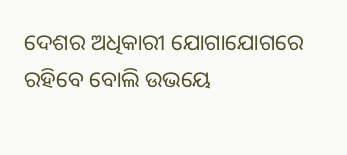ଦେଶର ଅଧିକାରୀ ଯୋଗାଯୋଗରେ ରହିବେ ବୋଲି ଉଭୟେ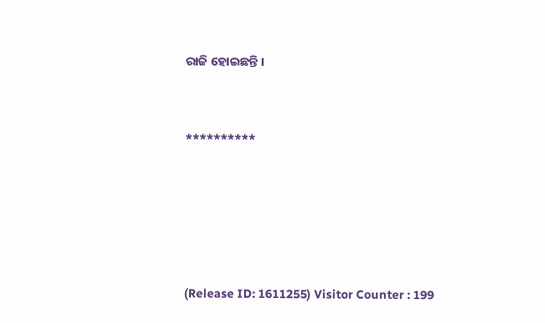ରାଜି ହୋଇଛନ୍ତି ।



**********







(Release ID: 1611255) Visitor Counter : 199